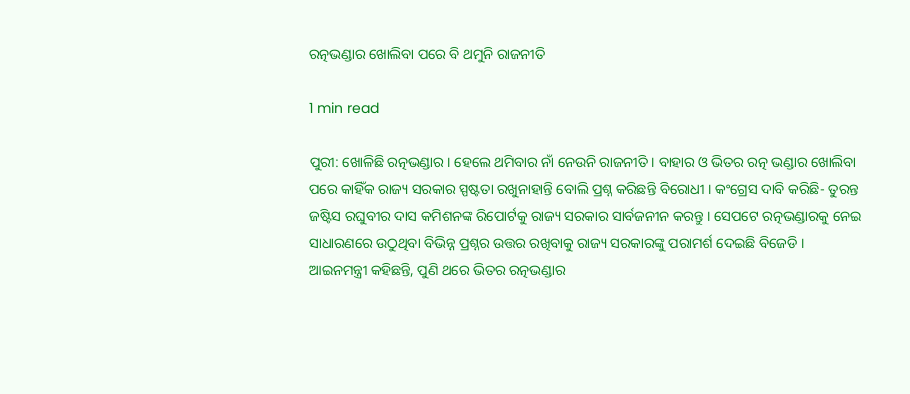ରତ୍ନଭଣ୍ଡାର ଖୋଲିବା ପରେ ବି ଥମୁନି ରାଜନୀତି

1 min read

ପୁରୀ: ଖୋଳିଛି ରତ୍ନଭଣ୍ଡାର । ହେଲେ ଥମିବାର ନାଁ ନେଉନି ରାଜନୀତି । ବାହାର ଓ ଭିତର ରତ୍ନ ଭଣ୍ଡାର ଖୋଲିବା ପରେ କାହିଁକ ରାଜ୍ୟ ସରକାର ସ୍ପଷ୍ଟତା ରଖୁନାହାନ୍ତି ବୋଲି ପ୍ରଶ୍ନ କରିଛନ୍ତି ବିରୋଧୀ । କଂଗ୍ରେସ ଦାବି କରିଛି- ତୁରନ୍ତ ଜଷ୍ଟିସ ରଘୁବୀର ଦାସ କମିଶନଙ୍କ ରିପୋର୍ଟକୁ ରାଜ୍ୟ ସରକାର ସାର୍ବଜନୀନ କରନ୍ତୁ । ସେପଟେ ରତ୍ନଭଣ୍ଡାରକୁ ନେଇ ସାଧାରଣରେ ଉଠୁଥିବା ବିଭିନ୍ନ ପ୍ରଶ୍ନର ଉତ୍ତର ରଖିବାକୁ ରାଜ୍ୟ ସରକାରଙ୍କୁ ପରାମର୍ଶ ଦେଇଛି ବିଜେଡି । ଆଇନମନ୍ତ୍ରୀ କହିଛନ୍ତି, ପୁଣି ଥରେ ଭିତର ରତ୍ନଭଣ୍ଡାର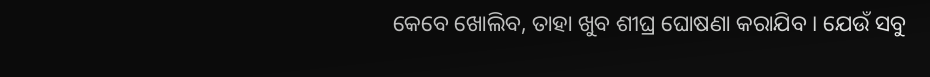କେବେ ଖୋଲିବ, ତାହା ଖୁବ ଶୀଘ୍ର ଘୋଷଣା କରାଯିବ । ଯେଉଁ ସବୁ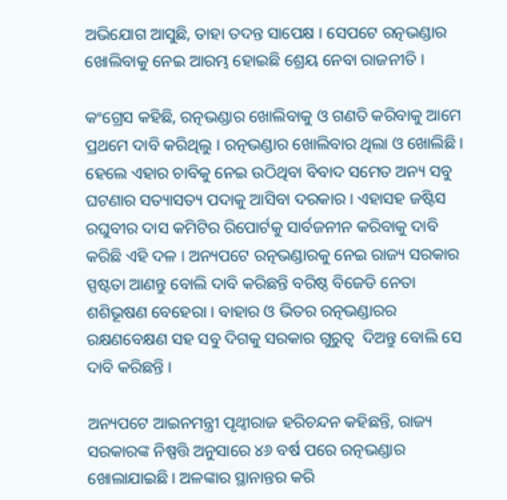ଅଭିଯୋଗ ଆସୁଛି, ତାହା ତଦନ୍ତ ସାପେକ୍ଷ । ସେପଟେ ରତ୍ନଭଣ୍ଡାର ଖୋଲିବାକୁ ନେଇ ଆରମ୍ଭ ହୋଇଛି ଶ୍ରେୟ ନେବା ରାଜନୀତି ।

କଂଗ୍ରେସ କହିଛି, ରତ୍ନଭଣ୍ଡାର ଖୋଲିବାକୁ ଓ ଗଣତି କରିବାକୁ ଆମେ ପ୍ରଥମେ ଦାବି କରିଥିଲୁ । ରତ୍ନଭଣ୍ଡାର ଖୋଲିବାର ଥିଲା ଓ ଖୋଲିଛି । ହେଲେ ଏହାର ଚାବିକୁ ନେଇ ଉଠିଥିବା ବିବାଦ ସମେତ ଅନ୍ୟ ସବୁ ଘଟଣାର ସତ୍ୟାସତ୍ୟ ପଦାକୁ ଆସିବା ଦରକାର । ଏହାସହ ଜଷ୍ଟିସ ରଘୁବୀର ଦାସ କମିଟିର ରିପୋର୍ଟକୁ ସାର୍ବଜନୀନ କରିବାକୁ ଦାବି କରିଛି ଏହି ଦଳ । ଅନ୍ୟପଟେ ରତ୍ନଭଣ୍ଡାରକୁ ନେଇ ରାଜ୍ୟ ସରକାର ସ୍ପଷ୍ଟତା ଆଣନ୍ତୁ ବୋଲି ଦାବି କରିଛନ୍ତି ବରିଷ୍ଠ ବିଜେଡି ନେତା ଶଶିଭୂଷଣ ବେହେରା । ବାହାର ଓ ଭିତର ରତ୍ନଭଣ୍ଡାରର ରକ୍ଷଣବେକ୍ଷଣ ସହ ସବୁ ଦିଗକୁ ସରକାର ଗୁରୁତ୍ବ  ଦିଅନ୍ତୁ ବୋଲି ସେ ଦାବି କରିଛନ୍ତି ।

ଅନ୍ୟପଟେ ଆଇନମନ୍ତ୍ରୀ ପୃଥ୍ବୀରାଜ ହରିଚନ୍ଦନ କହିଛନ୍ତି, ରାଜ୍ୟ ସରକାରଙ୍କ ନିଷ୍ପତ୍ତି ଅନୁସାରେ ୪୬ ବର୍ଷ ପରେ ରତ୍ନଭଣ୍ଡାର ଖୋଲାଯାଇଛି । ଅଳଙ୍କାର ସ୍ଥାନାନ୍ତର କରି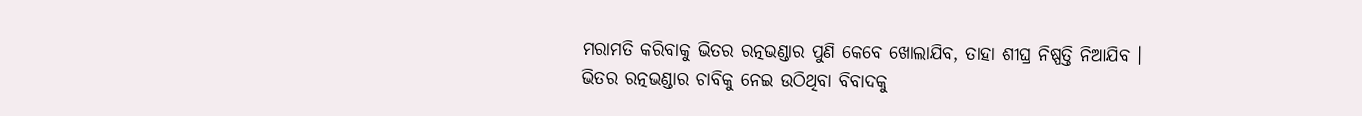ମରାମତି କରିବାକୁ ଭିତର ରତ୍ନଭଣ୍ଡାର ପୁଣି କେବେ ଖୋଲାଯିବ, ତାହା ଶୀଘ୍ର ନିଷ୍ପତ୍ତି ନିଆଯିବ । ଭିତର ରତ୍ନଭଣ୍ଡାର ଚାବିକୁ ନେଇ ଉଠିଥିବା ବିବାଦକୁ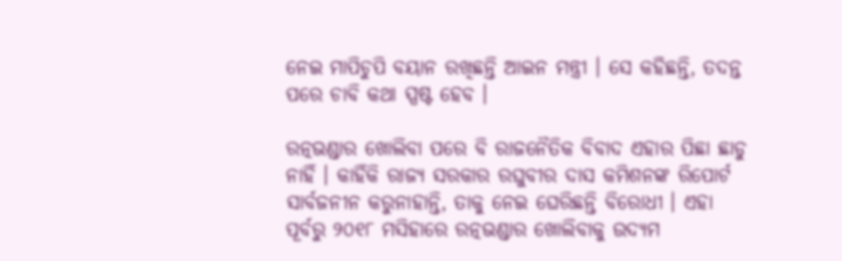ନେଇ ମାପିଚୁପି ବୟାନ ରଖିଛନ୍ତି ଆଇନ ମନ୍ତ୍ରୀ । ସେ କହିଛନ୍ତି, ତଦନ୍ତ ପରେ ଚାବି କଥା ସ୍ପଷ୍ଟ ହେବ ।

ରତ୍ନଭଣ୍ଡାର ଖୋଲିବା ପରେ ବି ରାଜନୈତିକ ବିବାଦ ଏହାର ପିଛା ଛାଡୁ ନାହିଁ । କାହିଁକି ରାଜ୍ୟ ସରକାର ରଘୁବୀର ଦାସ କମିଶନଙ୍କ ରିପୋର୍ଟ ସାର୍ବଜନୀନ କରୁନାହାନ୍ତି, ତାକୁ ନେଇ ଘେରିଛନ୍ତି ବିରୋଧୀ । ଏହା ପୂର୍ବରୁ ୨୦୧୮ ମସିହାରେ ରତ୍ନଭଣ୍ଡାର ଖୋଲିବାକୁ ଉଦ୍ଯମ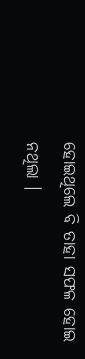ହୋଇଥିଲେ ବି ତାହା ସଫଳ ହୋଇ ନଥିଲା ।